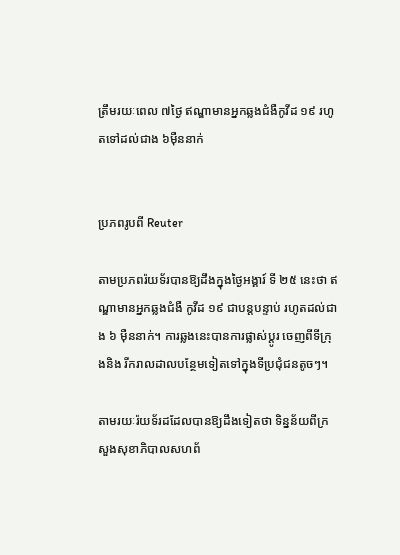ត្រឹមរយៈពេល ៧ថ្ងៃ ឥណ្ឌាមានអ្នកឆ្លងជំងឺកូវីដ ១៩ រហូតទៅដល់ជាង ៦ម៉ឺននាក់


ប្រភពរូបពី Reuter

តាមប្រភពរ៉យទ័របានឱ្យដឹងក្នុងថ្ងៃអង្គារ៍ ទី ២៥ នេះថា ឥណ្ឌាមានអ្នកឆ្លងជំងឺ កូវីដ ១៩ ជាបន្តបន្ទាប់ រហូតដល់ជាង ៦ ម៉ឺននាក់។ ការឆ្លងនេះបានការផ្លាស់ប្តូរ ចេញពីទីក្រុងនិង រីករាលដាលបន្ថែមទៀតទៅក្នុងទីប្រជុំជនតូចៗ។

តាមរយៈរ៉យទ័រដដែលបានឱ្យដឹងទៀតថា ទិន្នន័យពីក្រសួងសុខាភិបាលសហព័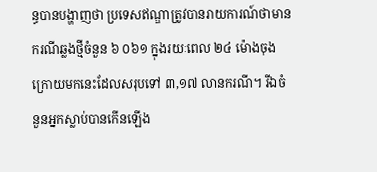ន្ធបានបង្ហាញថា ប្រទេសឥណ្ឌាត្រូវបានរាយការណ៍ថាមានករណីឆ្លងថ្មីចំនួន ៦ ០៦១ ក្នុងរយៈពេល ២៤ ម៉ោងចុងក្រោយមកនេះដែលសរុបទៅ ៣,១៧ លានករណី។ រីឯចំនួនអ្នកស្លាប់បានកើនឡើង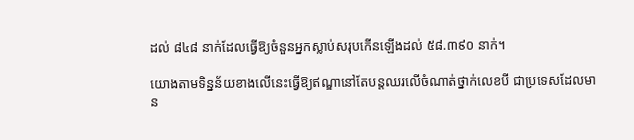ដល់ ៨៤៨ នាក់ដែលធ្វើឱ្យចំនួនអ្នកស្លាប់សរុបកើនឡើងដល់ ៥៨.៣៩០ នាក់។

យោងតាមទិន្នន័យខាងលើនេះធ្វើឱ្យឥណ្ឌានៅតែបន្តឈរលើចំណាត់ថ្នាក់លេខបី ជាប្រទេសដែលមាន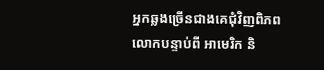អ្នកឆ្លងច្រើនជាងគេជុំវិញពិភពលោកបន្ទាប់ពី អាមេរិក និ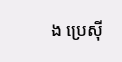ង ប្រេស៊ី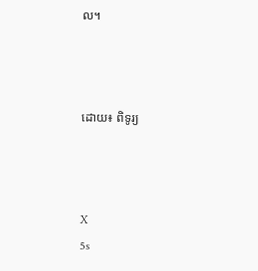ល។



ដោយ៖ ពិទូរ្យ



X
5s